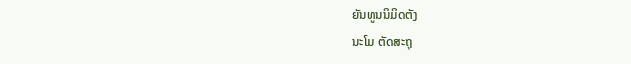ຍັນທູນນິມິດຕັງ
ນະໂມ ຕັດສະຖຸ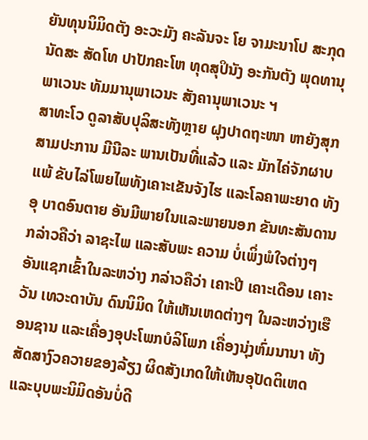ຍັນທຸນນິມິດຕັງ ອະວະມັງ ຄະລັນຈະ ໂຍ ຈາມະນາໂປ ສະກຸດນັດສະ ສັດໂທ ປາປັກຄະໂຫ ທຸດສຸປິນັງ ອະກັນຕັງ ພຸດທານຸພາເວນະ ທັມມານຸພາເວນະ ສັງຄານຸພາເວນະ ຯ
ສາທະໂວ ດູລາສັບປຸລິສະທັງຫຼາຍ ຝຸງປາດຖະໜາ ຫາຍັງສຸກສາມປະການ ມີນີລະ ພານເປັນທີ່ແລ້ວ ແລະ ມັກໄຄ່ຈັກຜາບແພ້ ຂັບໄລ່ໂພຍໄພທັງເຄາະເຂັນຈັງໄຮ ແລະໂລຄາພະຍາດ ທັງອຸ ບາດອົນຕາຍ ອັນມີພາຍໃນແລະພາຍນອກ ຂັນທະສັນດານກລ່າວຄືວ່າ ລາຊະໄພ ແລະສັບພະ ຄວາມ ບໍ່ເພິ່ງພໍໃຈຕ່າງໆ ອັນແຊກເຂົ້າໃນລະຫວ່າງ ກລ່າວຄືວ່າ ເຄາະປີ ເຄາະເດືອນ ເຄາະວັນ ເທວະດາບັນ ດົນນິມິດ ໃຫ້ເຫັນເຫດຕ່າງໆ ໃນລະຫວ່າງເຮືອນຊານ ແລະເຄື່ອງອຸປະໂພກບໍລິໂພກ ເຄື່ອງນຸ່ງຫົ່ມນານາ ທັງສັດສາງົວຄວາຍຂອງລ້ຽງ ຜິດສັງເກດໃຫ້ເຫັນອຸປັດຕິເຫດ ແລະບຸບພະນິມິດອັນບໍ່ດີ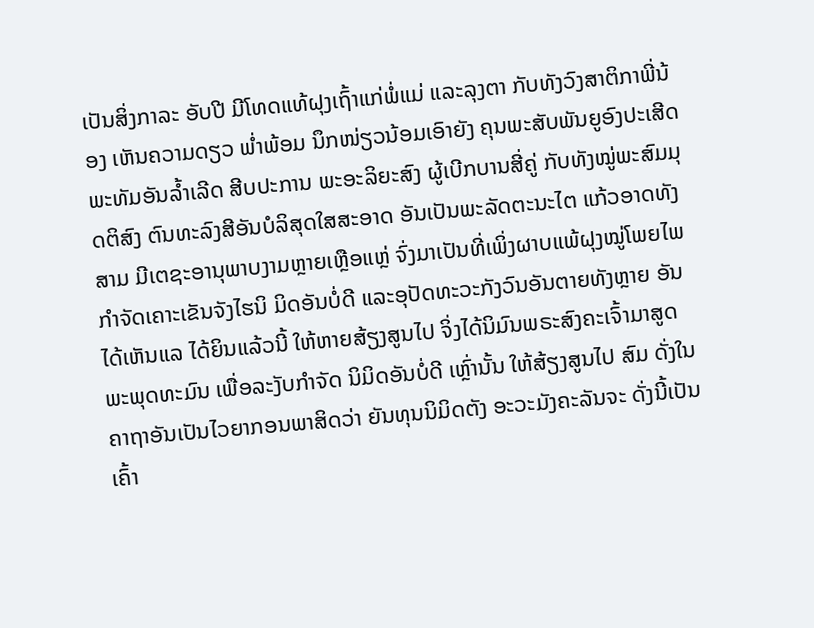ເປັນສິ່ງກາລະ ອັບປີ ມີໂທດແທ້ຝຸງເຖົ້າແກ່ພໍ່ແມ່ ແລະລຸງຕາ ກັບທັງວົງສາຕິກາພີ່ນ້ອງ ເຫັນຄວາມດຽວ ພ່ຳພ້ອມ ນຶກໜ່ຽວນ້ອມເອົາຍັງ ຄຸນພະສັບພັນຍູອົງປະເສີດ ພະທັມອັນລ້ຳເລີດ ສີບປະການ ພະອະລິຍະສົງ ຜູ້ເບີກບານສີ່ຄູ່ ກັບທັງໝູ່ພະສົມມຸດຕິສົງ ຕົນທະລົງສີອັນບໍລິສຸດໃສສະອາດ ອັນເປັນພະລັດຕະນະໄຕ ແກ້ວອາດທັງສາມ ມີເຕຊະອານຸພາບງາມຫຼາຍເຫຼືອແຫຼ່ ຈົ່ງມາເປັນທີ່ເພິ່ງຜາບແພ້ຝຸງໝູ່ໂພຍໄພ ກຳຈັດເຄາະເຂັນຈັງໄຮນິ ມິດອັນບໍ່ດີ ແລະອຸປັດທະວະກັງວົນອັນຕາຍທັງຫຼາຍ ອັນໄດ້ເຫັນແລ ໄດ້ຍິນແລ້ວນີ້ ໃຫ້ຫາຍສ້ຽງສູນໄປ ຈິ່ງໄດ້ນິມົນພຣະສົງຄະເຈົ້າມາສູດພະພຸດທະມົນ ເພື່ອລະງັບກຳຈັດ ນິມິດອັນບໍ່ດີ ເຫຼົ່ານັ້ນ ໃຫ້ສ້ຽງສູນໄປ ສົມ ດັ່ງໃນຄາຖາອັນເປັນໄວຍາກອນພາສິດວ່າ ຍັນທຸນນິມິດຕັງ ອະວະມັງຄະລັນຈະ ດັ່ງນີ້ເປັນເຄົ້າ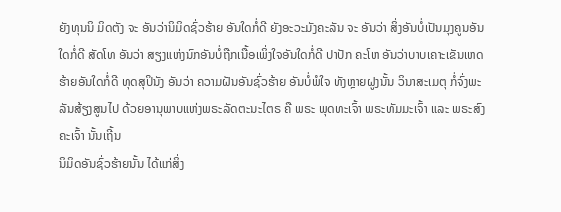ຍັງທຸນນິ ມິດຕັງ ຈະ ອັນວ່ານິມິດຊົ່ວຮ້າຍ ອັນໃດກໍ່ດີ ຍັງອະວະມັງຄະລັນ ຈະ ອັນວ່າ ສິ່ງອັນບໍ່ເປັນມຸງຄູນອັນໃດກໍ່ດີ ສັດໂທ ອັນວ່າ ສຽງແຫ່ງນົກອັນບໍ່ຖືກເນື້ອເພິ່ງໃຈອັນໃດກໍ່ດີ ປາປັກ ຄະໂຫ ອັນວ່າບາບເຄາະເຂັນເຫດຮ້າຍອັນໃດກໍ່ດີ ທຸດສຸປິນັງ ອັນວ່າ ຄວາມຝັນອັນຊົ່ວຮ້າຍ ອັນບໍ່ພໍໃຈ ທັງຫຼາຍຝູງນັ້ນ ວິນາສະເມຕຸ ກໍ່ຈົ່ງພະລັນສ້ຽງສູນໄປ ດ້ວຍອານຸພາບແຫ່ງພຣະລັດຕະນະໄຕຣ ຄື ພຣະ ພຸດທະເຈົ້າ ພຣະທັມມະເຈົ້າ ແລະ ພຣະສົງຄະເຈົ້າ ນັ້ນເຖີ້ນ
ນິມິດອັນຊົ່ວຮ້າຍນັ້ນ ໄດ້ແກ່ສິ່ງ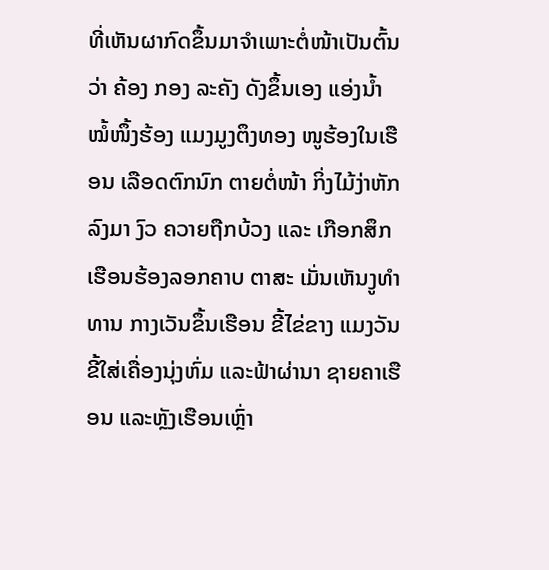ທີ່ເຫັນຜາກົດຂຶ້ນມາຈຳເພາະຕໍ່ໜ້າເປັນຕົ້ນວ່າ ຄ້ອງ ກອງ ລະຄັງ ດັງຂຶ້ນເອງ ແອ່ງນ້ຳ ໝໍ້ໜຶ້ງຮ້ອງ ແມງມູງຕຶງທອງ ໜູຮ້ອງໃນເຮືອນ ເລືອດຕົກນົກ ຕາຍຕໍ່ໜ້າ ກິ່ງໄມ້ງ່າຫັກລົງມາ ງົວ ຄວາຍຖືກບ້ວງ ແລະ ເກືອກສຶກ ເຮືອນຮ້ອງລອກຄາບ ຕາສະ ເມັ່ນເຫັນງູທຳທານ ກາງເວັນຂຶ້ນເຮືອນ ຂີ້ໄຂ່ຂາງ ແມງວັນຂີ້ໃສ່ເຄື່ອງນຸ່ງຫົ່ມ ແລະຟ້າຜ່ານາ ຊາຍຄາເຮືອນ ແລະຫຼັງເຮືອນເຫຼົ່າ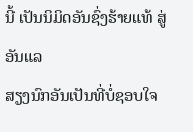ນີ້ ເປັນນິມິດອັນຊົ່ງຮ້າຍແທ້ ສູ່ອັນແລ
ສຽງນົກອັນເປັນທີ່ບໍ່ຊອບໃຈ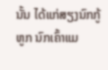ນັ້ນ ໄດ້ແກ່ສຽງນົກກູ້ຫູກ ນົກເຄົ້າແມ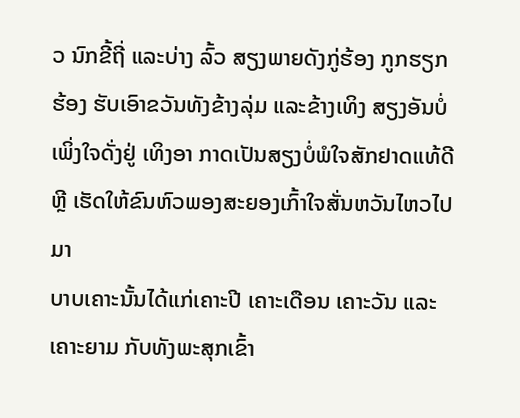ວ ນົກຂີ້ຖີ່ ແລະບ່າງ ລົ້ວ ສຽງພາຍດັງກູ່ຮ້ອງ ກູກຮຽກຮ້ອງ ຮັບເອົາຂວັນທັງຂ້າງລຸ່ມ ແລະຂ້າງເທິງ ສຽງອັນບໍ່ເພິ່ງໃຈດັ່ງຢູ່ ເທິງອາ ກາດເປັນສຽງບໍ່ພໍໃຈສັກຢາດແທ້ດີຫຼີ ເຮັດໃຫ້ຂົນຫົວພອງສະຍອງເກົ້າໃຈສັ່ນຫວັນໄຫວໄປມາ
ບາບເຄາະນັ້ນໄດ້ແກ່ເຄາະປີ ເຄາະເດືອນ ເຄາະວັນ ແລະເຄາະຍາມ ກັບທັງພະສຸກເຂົ້າ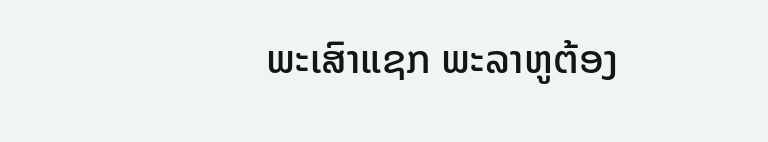ພະເສົາແຊກ ພະລາຫູຕ້ອງ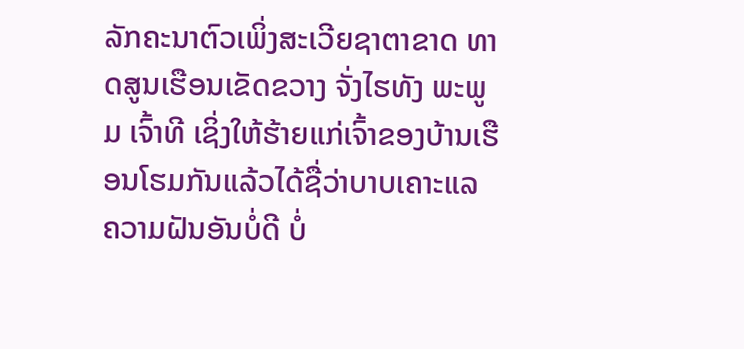ລັກຄະນາຕົວເພິ່ງສະເວີຍຊາຕາຂາດ ທາດສູນເຮືອນເຂັດຂວາງ ຈັ່ງໄຮທັງ ພະພູມ ເຈົ້າທີ ເຊິ່ງໃຫ້ຮ້າຍແກ່ເຈົ້າຂອງບ້ານເຮືອນໂຮມກັນແລ້ວໄດ້ຊື່ວ່າບາບເຄາະແລ
ຄວາມຝັນອັນບໍ່ດີ ບໍ່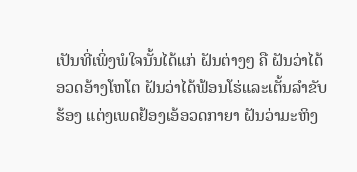ເປັນທີ່ເພິ່ງພໍໃຈນັ້ນໄດ້ແກ່ ຝັນຕ່າງໆ ຄື ຝັນວ່າໄດ້ອວດອ້າງໂຫໂຕ ຝັນວ່າໄດ້ຟ້ອນໂຮ່ແລະເຕັ້ນລຳຂັບຮ້ອງ ແຕ່ງເພດຢ້ອງເອ້ອວດກາຍາ ຝັນວ່າມະຫິງ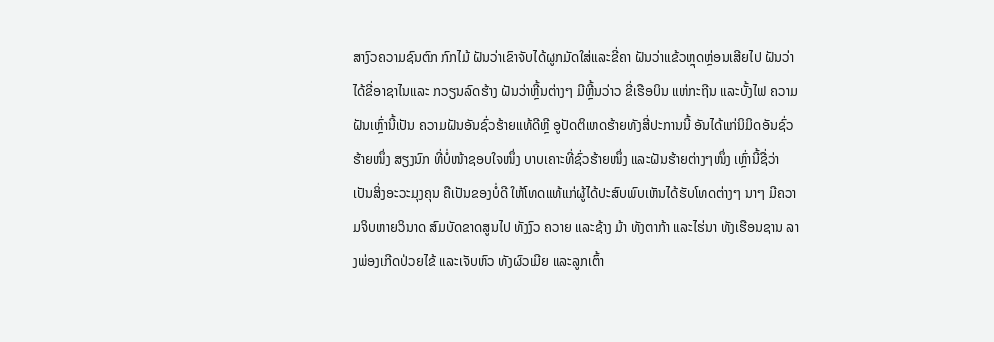ສາງົວຄວາມຊົນຕົກ ກົກໄມ້ ຝັນວ່າເຂົາຈັບໄດ້ຜູກມັດໃສ່ແລະຂີ່ຄາ ຝັນວ່າແຂ້ວຫຼຸດຫຼ່ອນເສີຍໄປ ຝັນວ່າໄດ້ຂີ່ອາຊາໄນແລະ ກວຽນລົດຮ້າງ ຝັນວ່າຫຼີ້ນຕ່າງໆ ມີຫຼີ້ນວ່າວ ຂີ່ເຮືອບິນ ແຫ່ກະຖີນ ແລະບັ້ງໄຟ ຄວາມຝັນເຫຼົ່ານີ້ເປັນ ຄວາມຝັນອັນຊົ່ວຮ້າຍແທ້ດີຫຼີ ອູປັດຕິເຫດຮ້າຍທັງສີ່ປະການນີ້ ອັນໄດ້ແກ່ນິມິດອັນຊົ່ວຮ້າຍໜຶ່ງ ສຽງນົກ ທີ່ບໍ່ໜ້າຊອບໃຈໜຶ່ງ ບາບເຄາະທີ່ຊົ່ວຮ້າຍໜຶ່ງ ແລະຝັນຮ້າຍຕ່າງໆໜຶ່ງ ເຫຼົ່ານີ້ຊື່ວ່າ ເປັນສິ່ງອະວະມຸງຄຸນ ຄືເປັນຂອງບໍ່ດີ ໃຫ້ໂທດແທ້ແກ່ຜູ້ໄດ້ປະສົບພົບເຫັນໄດ້ຮັບໂທດຕ່າງໆ ນາໆ ມີຄວາມຈິບຫາຍວິນາດ ສົມບັດຂາດສູນໄປ ທັງງົວ ຄວາຍ ແລະຊ້າງ ມ້າ ທັງຕາກ້າ ແລະໄຮ່ນາ ທັງເຮືອນຊານ ລາງພ່ອງເກີດປ່ວຍໄຂ້ ແລະເຈັບຫົວ ທັງຜົວເມີຍ ແລະລູກເຕົ້າ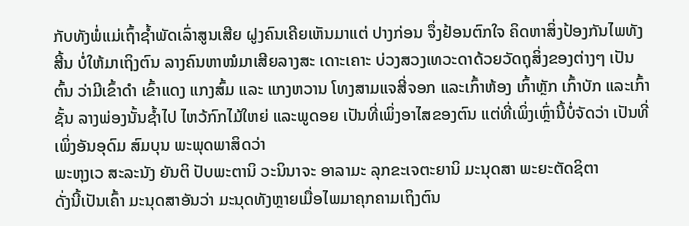ກັບທັງພໍ່ແມ່ເຖົ້າຊ້ຳພັດເລົ່າສູນເສີຍ ຝູງຄົນເຄີຍເຫັນມາແຕ່ ປາງກ່ອນ ຈຶ່ງຢ້ອນຕົກໃຈ ຄິດຫາສິ່ງປ້ອງກັນໄພທັງສີ້ນ ບໍ່ໃຫ້ມາເຖິງຕົນ ລາງຄົນຫາໝໍມາເສີຍລາງສະ ເດາະເຄາະ ບ່ວງສວງເທວະດາດ້ວຍວັດຖຸສິ່ງຂອງຕ່າງໆ ເປັນຕົ້ນ ວ່າມີເຂົ້າດຳ ເຂົ້າແດງ ແກງສົ້ມ ແລະ ແກງຫວານ ໂທງສາມແຈສີ່ຈອກ ແລະເກົ້າຫ້ອງ ເກົ້າຫຼັກ ເກົ້າບັກ ແລະເກົ້າຊັ້ນ ລາງພ່ອງນັ້ນຊ້ຳໄປ ໄຫວ້ກົກໄມ້ໃຫຍ່ ແລະພູດອຍ ເປັນທີ່ເພິ່ງອາໄສຂອງຕົນ ແຕ່ທີ່ເພິ່ງເຫຼົ່ານີ້ບໍ່ຈັດວ່າ ເປັນທີ່ເພິ່ງອັນອຸດົມ ສົມບຸນ ພະພຸດພາສິດວ່າ
ພະຫຸງເວ ສະລະນັງ ຍັນຕິ ປັບພະຕານິ ວະນິນາຈະ ອາລາມະ ລຸກຂະເຈຕະຍານິ ມະນຸດສາ ພະຍະຕັດຊິຕາ
ດັ່ງນີ້ເປັນເຄົ້າ ມະນຸດສາອັນວ່າ ມະນຸດທັງຫຼາຍເມື່ອໄພມາຄຸກຄາມເຖິງຕົນ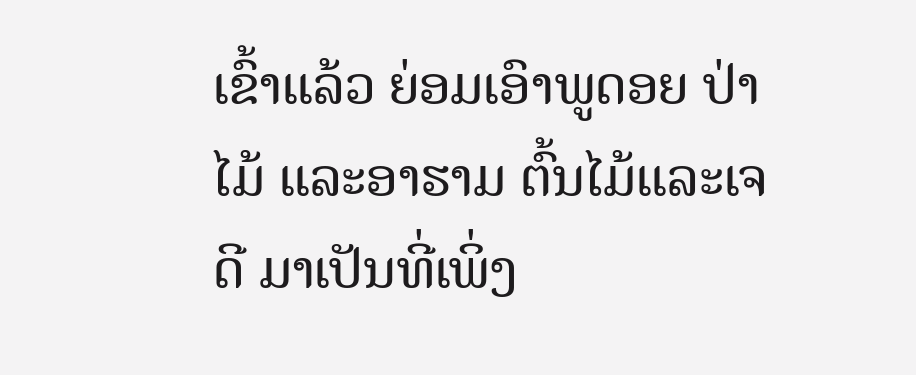ເຂົ້າແລ້ວ ຍ່ອມເອົາພູດອຍ ປ່າໄມ້ ແລະອາຮາມ ຕົ້ນໄມ້ແລະເຈດີ ມາເປັນທີ່ເພິ່ງ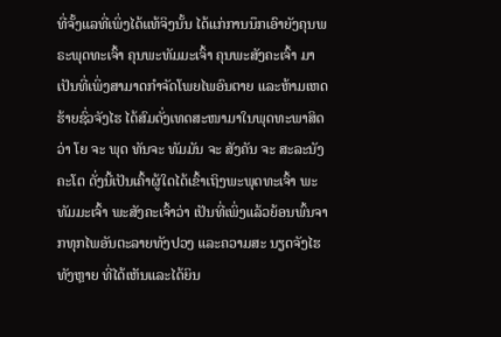ທີ່ຈັ້ງແລທີ່ເພິ່ງໄດ້ແທ້ຈິງນັ້ນ ໄດ້ແກ່ການນຶກເອົາຍັງຄຸນພຣະພຸດທະເຈົ້າ ຄຸນພະທັມມະເຈົ້າ ຄຸນພະສັງຄະເຈົ້າ ມາເປັນທີ່ເພິ່ງສາມາດກຳຈັດໂພຍໄພອົນຕາຍ ແລະຫ້າມເຫດຮ້າຍຊົ່ວຈັງໄຮ ໄດ້ສົມດັ່ງເທດສະໜາມາໃນພຸດທະພາສິດວ່າ ໂຍ ຈະ ພຸດ ທັນຈະ ທັມມັນ ຈະ ສັງຄັນ ຈະ ສະລະນັງ ຄະໂຕ ດັ່ງນີ້ເປັນເຄົ້າຜູ້ໃດໄດ້ເຂົ້າເຖິງພະພຸດທະເຈົ້າ ພະ ທັມມະເຈົ້າ ພະສັງຄະເຈົ້າວ່າ ເປັນທີ່ເພິ່ງແລ້ວຍ້ອນພົ້ນຈາກທຸກໄພອັນຕະລາຍທັງປວງ ແລະຄວາມສະ ນຽດຈັງໄຮທັງຫຼາຍ ທີ່ໄດ້ເຫັນແລະໄດ້ຍິນ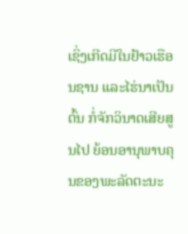ເຊິ່ງເກີດມີໃນຢ້າວເຮືອນຊານ ແລະໄຮ່ນາເປັນຕົ້ນ ກໍ່ຈັກວິນາດເສີຍສູນໄປ ຍ້ອນອານຸພາບຄຸນຂອງພະລັດຕະນະ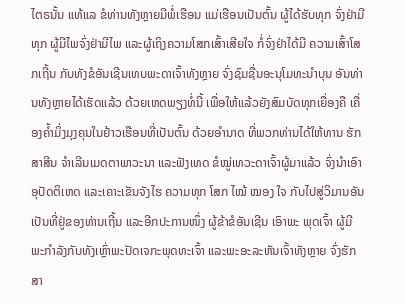ໄຕຣນັ້ນ ແທ້ແລ ຂໍທ່ານທັງຫຼາຍມີພໍ່ເຮືອນ ແມ່ເຮືອນເປັນຕົ້ນ ຜູ້ໄດ້ຮັບທຸກ ຈົ່ງຢ່າມີທຸກ ຜູ້ມີໄພຈົ່ງຢ່າມີໄພ ແລະຜູ້ເຖິງຄວາມໂສກເສົ້າເສີຍໃຈ ກໍ່ຈົ່ງຢ່າໄດ້ມີ ຄວາມເສົ້າໂສກເຖີ້ນ ກັບທັງຂໍອັນເຊີນເທບພະດາເຈົ້າທັງຫຼາຍ ຈົ່ງຊົມຊື່ນອະນຸໂມທະນຳບຸນ ອັນທ່ານທັງຫຼາຍໄດ້ເຮັດແລ້ວ ດ້ວຍເຫດພຽງທໍ່ນີ້ ເພື່ອໃຫ້ແລ້ວຍັງສົມບັດທຸກເຍື່ອງຄື ເຄື່ອງຄ້ຳມິ່ງມຸງຄຸນໃນຢ້າວເຮືອນທີ່ເປັນຕົ້ນ ດ້ວຍອຳນາດ ທີ່ພວກທ່ານໄດ້ໃຫ້ທານ ຮັກສາສີນ ຈຳເລີນເມດຕາພາວະນາ ແລະຟັງເທດ ຂໍໝູ່ເທວະດາເຈົ້າຜູ້ມາແລ້ວ ຈົ່ງນຳເອົາອຸປັດຕິເຫດ ແລະເຄາະເຂັນຈັງໄຮ ຄວາມທຸກ ໂສກ ໄໝ້ ໝອງ ໃຈ ກັບໄປສູ່ວິມານອັນເປັນທີ່ຢູ່ຂອງທ່ານເຖີ້ນ ແລະອີກປະການໜຶ່ງ ຜູ້ຂ້າຂໍອັນເຊີນ ເອົາພະ ພຸດເຈົ້າ ຜູ້ມີ ພະກຳລັງກັບທັງເຫຼົ່າພະປັດເຈກະພຸດທະເຈົ້າ ແລະພະອະລະຫັນເຈົ້າທັງຫຼາຍ ຈົ່ງຮັກສາ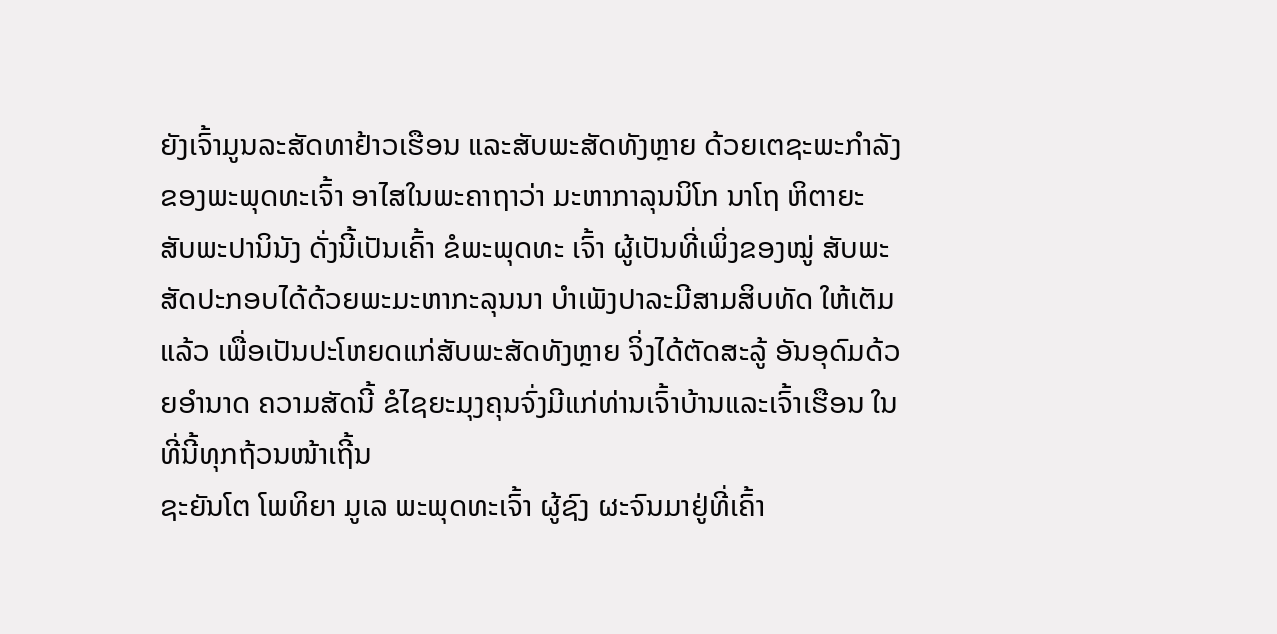ຍັງເຈົ້າມູນລະສັດທາຢ້າວເຮືອນ ແລະສັບພະສັດທັງຫຼາຍ ດ້ວຍເຕຊະພະກຳລັງຂອງພະພຸດທະເຈົ້າ ອາໄສໃນພະຄາຖາວ່າ ມະຫາກາລຸນນິໂກ ນາໂຖ ຫິຕາຍະ ສັບພະປານິນັງ ດັ່ງນີ້ເປັນເຄົ້າ ຂໍພະພຸດທະ ເຈົ້າ ຜູ້ເປັນທີ່ເພິ່ງຂອງໝູ່ ສັບພະສັດປະກອບໄດ້ດ້ວຍພະມະຫາກະລຸນນາ ບຳເພັງປາລະມີສາມສິບທັດ ໃຫ້ເຕັມແລ້ວ ເພື່ອເປັນປະໂຫຍດແກ່ສັບພະສັດທັງຫຼາຍ ຈິ່ງໄດ້ຕັດສະລູ້ ອັນອຸດົມດ້ວຍອຳນາດ ຄວາມສັດນີ້ ຂໍໄຊຍະມຸງຄຸນຈົ່ງມີແກ່ທ່ານເຈົ້າບ້ານແລະເຈົ້າເຮືອນ ໃນທີ່ນີ້ທຸກຖ້ວນໜ້າເຖີ້ນ
ຊະຍັນໂຕ ໂພທິຍາ ມູເລ ພະພຸດທະເຈົ້າ ຜູ້ຊົງ ຜະຈົນມາຢູ່ທີ່ເຄົ້າ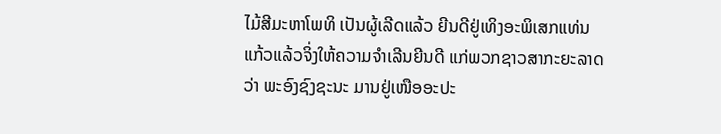ໄມ້ສີມະຫາໂພທິ ເປັນຜູ້ເລີດແລ້ວ ຍີນດີຢູ່ເທິງອະພິເສກແທ່ນແກ້ວແລ້ວຈິ່ງໃຫ້ຄວາມຈຳເລີນຍີນດີ ແກ່ພວກຊາວສາກະຍະລາດວ່າ ພະອົງຊົງຊະນະ ມານຢູ່ເໜືອອະປະ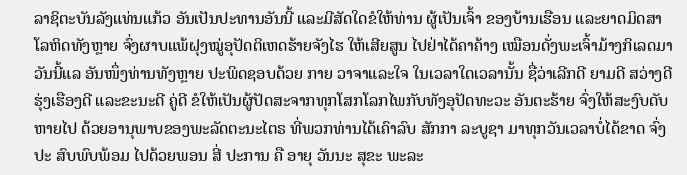ລາຊິຕະບັນລັງແທ່ນແກ້ວ ອັນເປັນປະທານອັນນີ້ ແລະມີສັດໃດຂໍໃຫ້ທ່ານ ຜູ້ເປັນເຈົ້າ ຂອງບ້ານເຮືອນ ແລະຍາດມິດສາໂລຫິດທັງຫຼາຍ ຈົ່ງຜາບແພ້ຝຸງໝູ່ອຸປັດຕິເຫດຮ້າຍຈັງໄຮ ໃຫ້ເສີຍສູນ ໄປຢ່າໄດ້ຄາຄ້າງ ເໝືອນດັ່ງພະເຈົ້າມ້າງກິເລດມາ ວັນນີ້ແລ ອັນໜຶ່ງທ່ານທັງຫຼາຍ ປະພິດຊອບດ້ວຍ ກາຍ ວາຈາແລະໃຈ ໃນເວລາໃດເວລານັ້ນ ຊື່ວ່າເລີກດີ ຍາມດີ ສວ່າງດີ ຮຸ່ງເຮືອງດີ ແລະຂະນະດີ ຄູ່ດີ ຂໍໃຫ້ເປັນຜູ້ປັດສະຈາກທຸກໂສກໂລກໄພກັບທັງອຸປັດທະວະ ອັນຕະຮ້າຍ ຈົ່ງໃຫ້ສະງົບດັບຫາຍໄປ ດ້ວຍອານຸພາບຂອງພະລັດຕະນະໄຕຣ ທີ່ພວກທ່ານໄດ້ເຄົາລົບ ສັກກາ ລະບູຊາ ມາທຸກວັນເວລາບໍ່ໄດ້ຂາດ ຈົ່ງປະ ສົບພົບພ້ອມ ໄປດ້ວຍພອນ ສີ່ ປະການ ຄື ອາຍຸ ວັນນະ ສຸຂະ ພະລະ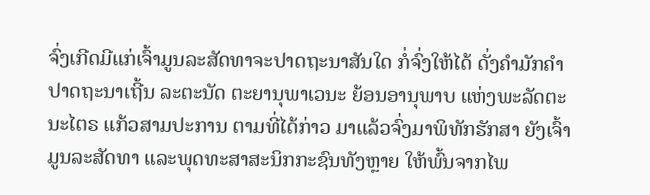ຈົ່ງເກີດມີແກ່ເຈົ້າມູນລະສັດທາຈະປາດຖະນາສັນໃດ ກໍ່ຈົ່ງໃຫ້ໄດ້ ດັ່ງຄຳມັກຄຳປາດຖະນາເຖີ້ນ ລະຕະນັດ ຕະຍານຸພາເວນະ ຍ້ອນອານຸພາບ ແຫ່ງພະລັດຕະນະໄຕຣ ແກ້ວສາມປະການ ຕາມທີ່ໄດ້ກ່າວ ມາແລ້ວຈົ່ງມາພິທັກຮັກສາ ຍັງເຈົ້າມູນລະສັດທາ ແລະພຸດທະສາສະນິກກະຊົນທັງຫຼາຍ ໃຫ້ພົ້ນຈາກໄພ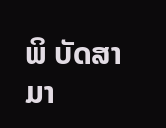ພິ ບັດສາມາ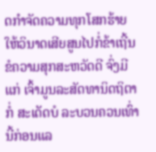ດກຳຈັດຄວາມທຸກໂສກຮ້າຍ ໃຫ້ວິນາດເສີຍສູນໄປກໍ່ຂ້າເຖີ້ນ ຂໍຄວາມສຸກສະຫວັດດີ ຈົ່ງມີແກ່ ເຈົ້າມູນລະສັດທານິດຖິຕາກໍ່ ສະເດັດບໍ ລະບວນຄວນເທົ່ານີ້ກ່ອນແລ